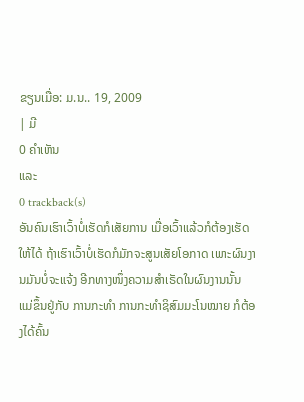ຂຽນເມື່ອ: ມ.ນ.. 19, 2009
| ມີ
0 ຄຳເຫັນ
ແລະ
0 trackback(s)
ອັນຄົນເຮົາເວົ້າບໍ່ເຮັດກໍເສັຍການ ເມື່ອເວົ້າແລ້ວກໍຕ້ອງເຮັດ ໃຫ້ໄດ້ ຖ້າເຮົາເວົ້າບໍ່ເຮັດກໍມັກຈະສູນເສັຍໂອກາດ ເພາະຜົນງານມັນບໍ່ຈະແຈ້ງ ອີກທາງໜຶ່ງຄວາມສຳເຣັດໃນຜົນງານນັ້ນ ແມ່ຂຶ້ນຢູ່ກັບ ການກະທຳ ການກະທຳຊິສົມມະໂນໝາຍ ກໍຕ້ອງໄດ້ຄົ້ນ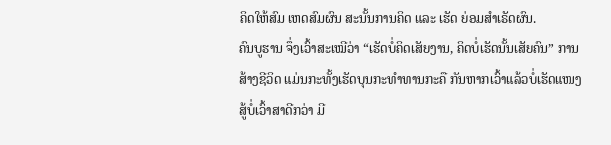ຄິດໃຫ້ສົມ ເຫດສົມຜົນ ສະນັ້ນການຄິດ ແລະ ເຮັດ ຍ່ອມສຳເຣັດຜົນ.
ຄົນບູຮານ ຈຶ່ງເວົ້າສະເໝີວ່າ “ເຮັດບໍ່ຄິດເສັຍງານ, ຄິດບໍ່ເຮັດນັ້ນເສັຍຄົນ” ການສ້າງຊີວິດ ແມ່ນກະທັ້ງເຮັດບຸນກະທຳທານກະຄື ກັນຫາກເວົ້າແລ້ວບໍ່ເຮັດແໜງສູ້ບໍ່ເວົ້າສາດີກວ່າ ມີ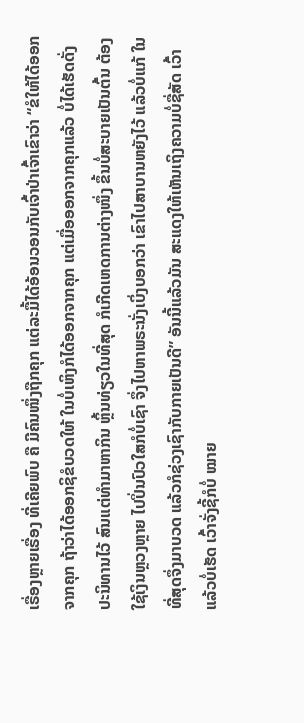ເຣື່ອງຫຼາຍເຣື່ອງ ທີ່ເຄີຍພົບ ຄື ມີຄົນໜຶ່ງຖືກຄຸກ ແຕ່ລະມື້ໄດ້ອ້ອນວອນກັບເຈົ້າປ່າເຈົ້າເຂົາວ່າ “ຂໍໃຫ້ໄດ້ອອກຈາກຄຸກ ຖ້າວ່າໄດ້ອອກຊິຂໍບວດໃຫ້ ໃນບໍ່ເຫິງກໍໄດ້ອອກຈາກຄຸກ ແຕ່ເມື່ອອອກຈາກຄຸກແລ້ວ ບໍ່ໄດ້ເຮັດດັ່ງປະນິທານໄວ້ ສົນແຕ່ທຳມາຫາກິນ ຫຼິ້ນທ່ຽວໃນທີ່ສຸດ ກໍເກີດເຫດການຕ່າງໜຶ່ງ ຂຶ້ນບໍ່ສະບາຍເປັນຕົ້ນ ຕ້ອງໃຊ້ເງິນຫຼວງຫຼາຍ ໄປປິ່ນປົວໃສກໍບໍ່ເຊົາ ຈຶ່ງໄປຫາພຣະນັ່ງເບິ່ງບອກວ່າ ເຂົາໄປສາບານຫຍັງໄວ້ ແລ້ວບໍ່ແກ້ ໃນທີ່ສຸດຈຶ່ງມາບວດ ແລ້ວກໍຊ່ວງເຊົາກັບກາຍເປັນດີ” ອັນນີ້ແລ້ວມັນ ສະແດງໃຫ້ເຫັນເຖິງຄວາມບໍ່ຊື່ສັດ ເວົ້າແລ້ວບໍ່ເຮັດ ເວົ້າຈັ່ງຊີ້ກໍບໍ່ ໝາຍ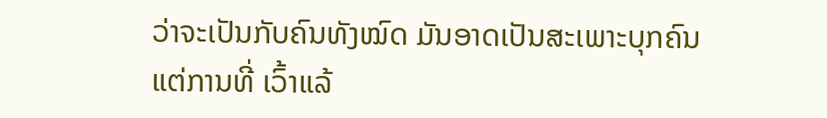ວ່າຈະເປັນກັບຄົນທັງໝົດ ມັນອາດເປັນສະເພາະບຸກຄົນ ແຕ່ການທີ່ ເວົ້າແລ້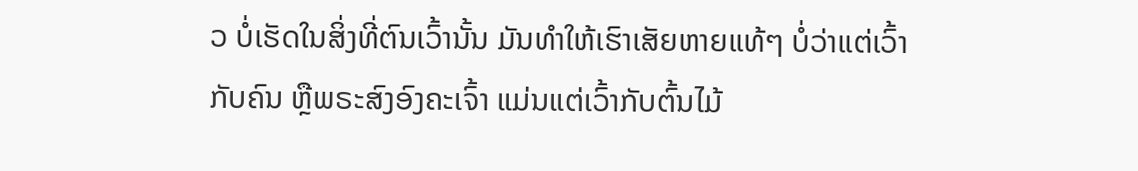ວ ບໍ່ເຮັດໃນສິ່ງທີ່ຕົນເວົ້ານັ້ນ ມັນທຳໃຫ້ເຮົາເສັຍຫາຍແທ້ໆ ບໍ່ວ່າແຕ່ເວົ້າກັບຄົນ ຫຼືພຣະສົງອົງຄະເຈົ້າ ແມ່ນແຕ່ເວົ້າກັບຕົ້ນໄມ້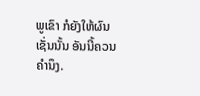ພູເຂົາ ກໍຍັງໃຫ້ຜົນ ເຊັ່ນນັ້ນ ອັນນີ້ຄວນຄຳນຶງ.